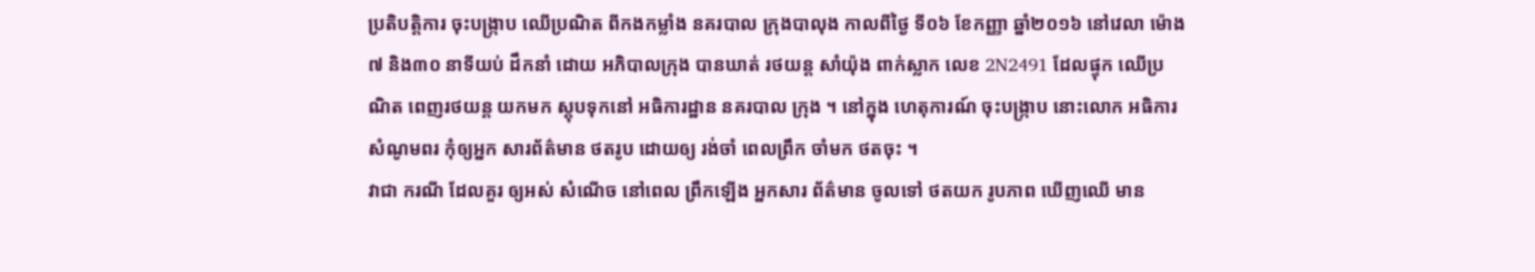ប្រតិបត្តិការ ចុះបង្ក្រាប ឈើប្រណិត ពីកងកម្លាំង នគរបាល ក្រុងបាលុង កាលពីថ្ងៃ ទី០៦ ខែកញ្ញា ឆ្នាំ២០១៦ នៅវេលា ម៉ោង៧ និង៣០ នាទីយប់ ដឹកនាំ ដោយ អភិបាលក្រុង បានឃាត់ រថយន្ត សាំយ៉ុង ពាក់ស្លាក លេខ 2N2491 ដែលផ្ទុក ឈើប្រណិត ពេញរថយន្ត យកមក ស្តុបទុកនៅ អធិការដ្ឋាន នគរបាល ក្រុង ។ នៅក្នុង ហេតុការណ៍ ចុះបង្ក្រាប នោះលោក អធិការ សំណូមពរ កុំឲ្យអ្នក សារព័ត៌មាន ថតរូប ដោយឲ្យ រង់ចាំ ពេលព្រឹក ចាំមក ថតចុះ ។
វាជា ករណី ដែលគួរ ឲ្យអស់ សំណើច នៅពេល ព្រឹកឡើង អ្នកសារ ព័ត៌មាន ចូលទៅ ថតយក រូបភាព ឃើញឈើ មាន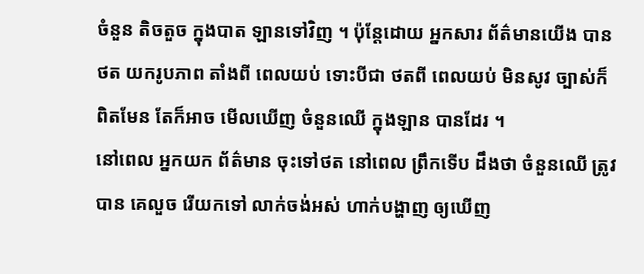ចំនួន តិចតួច ក្នុងបាត ឡានទៅវិញ ។ ប៉ុន្តែដោយ អ្នកសារ ព័ត៌មានយើង បានថត យករូបភាព តាំងពី ពេលយប់ ទោះបីជា ថតពី ពេលយប់ មិនសូវ ច្បាស់ក៏ ពិតមែន តែក៏អាច មើលឃើញ ចំនួនឈើ ក្នុងឡាន បានដែរ ។
នៅពេល អ្នកយក ព័ត៌មាន ចុះទៅថត នៅពេល ព្រឹកទើប ដឹងថា ចំនួនឈើ ត្រូវបាន គេលួច រើយកទៅ លាក់ចង់អស់ ហាក់បង្ហាញ ឲ្យឃើញ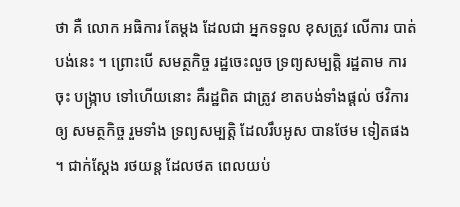ថា គឺ លោក អធិការ តែម្តង ដែលជា អ្នកទទួល ខុសត្រូវ លើការ បាត់បង់នេះ ។ ព្រោះបើ សមត្ថកិច្ច រដ្ឋចេះលួច ទ្រព្យសម្បតិ្ត រដ្ឋតាម ការចុះ បង្ក្រាប ទៅហើយនោះ គឺរដ្ឋពិត ជាត្រូវ ខាតបង់ទាំងផ្ដល់ ថវិការឲ្យ សមត្ថកិច្ច រួមទាំង ទ្រព្យសម្បតិ្ត ដែលរឹបអូស បានថែម ទៀតផង ។ ជាក់ស្តែង រថយន្ត ដែលថត ពេលយប់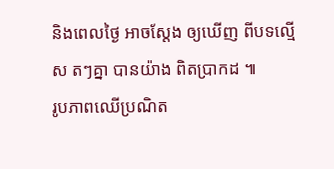និងពេលថ្ងៃ អាចស្តែង ឲ្យឃើញ ពីបទល្មើស តៗគ្នា បានយ៉ាង ពិតប្រាកដ ៕
រូបភាពឈើប្រណិត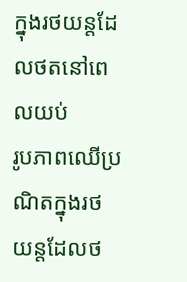ក្នុងរថយន្តដែលថតនៅពេលយប់
រូបភាពឈើប្រណិតក្នុងរថយន្តដែលថ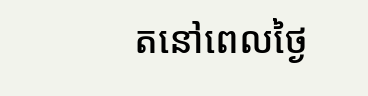តនៅពេលថ្ងៃ